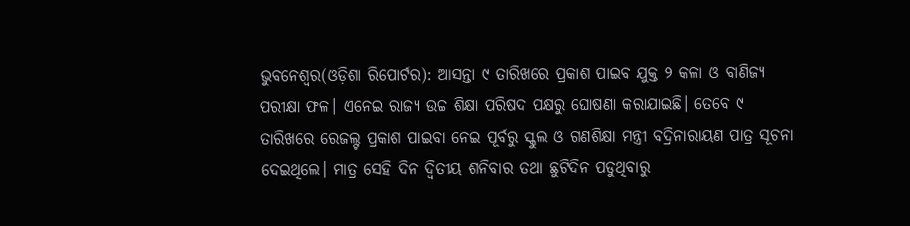ଭୁବନେଶ୍ୱର(ଓଡ଼ିଶା ରିପୋର୍ଟର): ଆସନ୍ତା ୯ ତାରିଖରେ ପ୍ରକାଶ ପାଇବ ଯୁକ୍ତ ୨ କଳା ଓ ବାଣିଜ୍ୟ ପରୀକ୍ଷା ଫଳ। ଏନେଇ ରାଜ୍ୟ ଉଚ୍ଚ ଶିକ୍ଷା ପରିଷଦ ପକ୍ଷରୁ ଘୋଷଣା କରାଯାଇଛି। ତେବେ ୯ ତାରିଖରେ ରେଜଲ୍ଟ ପ୍ରକାଶ ପାଇବା ନେଇ ପୂର୍ବରୁ ସ୍କୁଲ ଓ ଗଣଶିକ୍ଷା ମନ୍ତ୍ରୀ ବଦ୍ରିନାରାୟଣ ପାତ୍ର ସୂଚନା ଦେଇଥିଲେ। ମାତ୍ର ସେହି ଦିନ ଦ୍ୱିତୀୟ ଶନିବାର ତଥା ଛୁଟିଦିନ ପଡୁଥିବାରୁ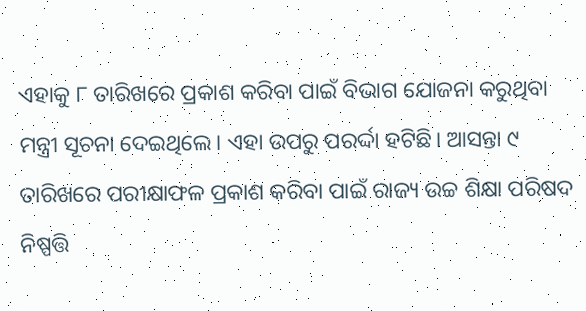ଏହାକୁ ୮ ତାରିଖରେ ପ୍ରକାଶ କରିବା ପାଇଁ ବିଭାଗ ଯୋଜନା କରୁଥିବା ମନ୍ତ୍ରୀ ସୂଚନା ଦେଇଥିଲେ। ଏହା ଉପରୁ ପରର୍ଦ୍ଦା ହଟିଛି। ଆସନ୍ତା ୯ ତାରିଖରେ ପରୀକ୍ଷାଫଳ ପ୍ରକାଶ କରିବା ପାଇଁ ରାଜ୍ୟ ଉଚ୍ଚ ଶିକ୍ଷା ପରିଷଦ ନିଷ୍ପତ୍ତି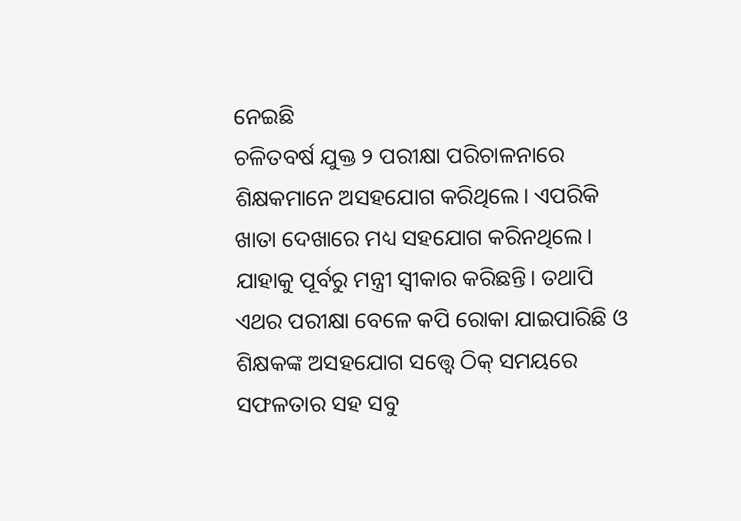ନେଇଛି
ଚଳିତବର୍ଷ ଯୁକ୍ତ ୨ ପରୀକ୍ଷା ପରିଚାଳନାରେ ଶିକ୍ଷକମାନେ ଅସହଯୋଗ କରିଥିଲେ। ଏପରିକି ଖାତା ଦେଖାରେ ମଧ୍ୟ ସହଯୋଗ କରିନଥିଲେ। ଯାହାକୁ ପୂର୍ବରୁ ମନ୍ତ୍ରୀ ସ୍ୱୀକାର କରିଛନ୍ତି। ତଥାପି ଏଥର ପରୀକ୍ଷା ବେଳେ କପି ରୋକା ଯାଇପାରିଛି ଓ ଶିକ୍ଷକଙ୍କ ଅସହଯୋଗ ସତ୍ତ୍ୱେ ଠିକ୍ ସମୟରେ ସଫଳତାର ସହ ସବୁ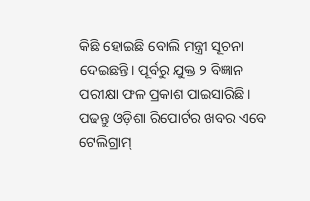କିଛି ହୋଇଛି ବୋଲି ମନ୍ତ୍ରୀ ସୂଚନା ଦେଇଛନ୍ତି। ପୂର୍ବରୁ ଯୁକ୍ତ ୨ ବିଜ୍ଞାନ ପରୀକ୍ଷା ଫଳ ପ୍ରକାଶ ପାଇସାରିଛି।
ପଢନ୍ତୁ ଓଡ଼ିଶା ରିପୋର୍ଟର ଖବର ଏବେ ଟେଲିଗ୍ରାମ୍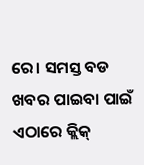ରେ। ସମସ୍ତ ବଡ ଖବର ପାଇବା ପାଇଁ ଏଠାରେ କ୍ଲିକ୍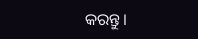କରନ୍ତୁ।